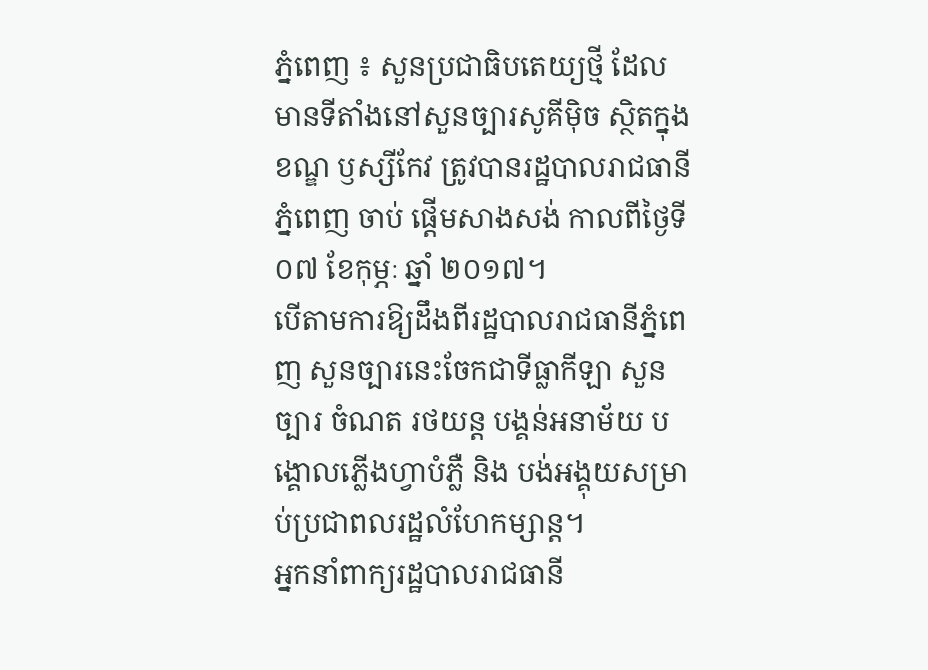ភ្នំពេញ ៖ សួនប្រជាធិបតេយ្យថ្មី ដែលមានទីតាំងនៅសួនច្បារសូគីម៉ិច ស្ថិតក្នុងខណ្ឌ ឫស្សីកែវ ត្រូវបានរដ្ឋបាលរាជធានីភ្នំពេញ ចាប់ ផ្តើមសាងសង់ កាលពីថ្ងៃទី០៧ ខែកុម្ភៈ ឆ្នាំ ២០១៧។
បើតាមការឱ្យដឹងពីរដ្ឋបាលរាជធានីភ្នំពេញ សួនច្បារនេះចែកជាទីធ្លាកីឡា សួនច្បារ ចំណត រថយន្ត បង្គន់អនាម័យ បង្គោលភ្លើងហ្វាបំភ្លឺ និង បង់អង្គុយសម្រាប់ប្រជាពលរដ្ឋលំហែកម្សាន្ត។
អ្នកនាំពាក្យរដ្ឋបាលរាជធានី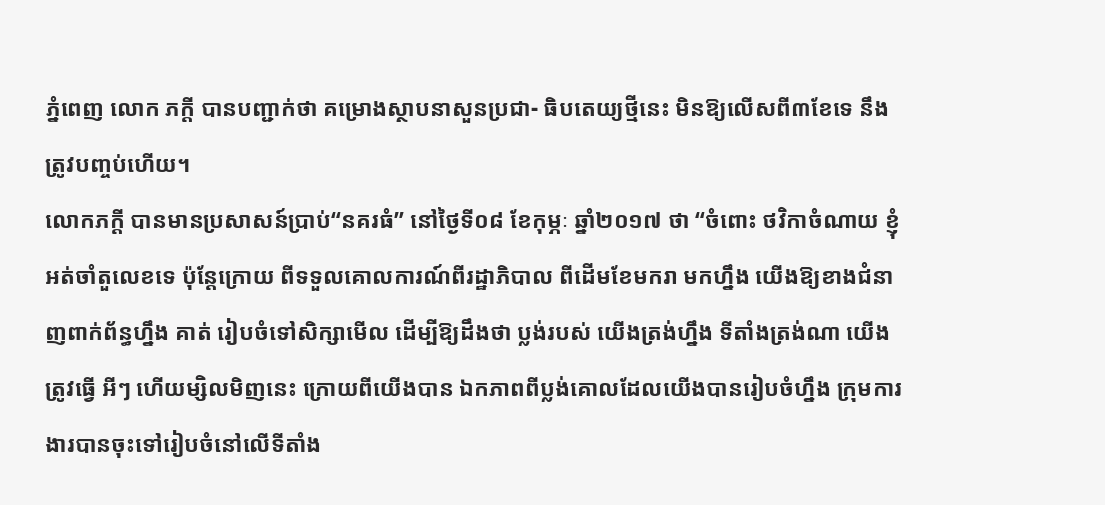ភ្នំពេញ លោក ភក្តី បានបញ្ជាក់ថា គម្រោងស្ថាបនាសួនប្រជា- ធិបតេយ្យថ្មីនេះ មិនឱ្យលើសពី៣ខែទេ នឹងត្រូវបញ្ចប់ហើយ។
លោកភក្តី បានមានប្រសាសន៍ប្រាប់“នគរធំ” នៅថ្ងៃទី០៨ ខែកុម្ភៈ ឆ្នាំ២០១៧ ថា “ចំពោះ ថវិកាចំណាយ ខ្ញុំអត់ចាំតួលេខទេ ប៉ុន្តែក្រោយ ពីទទួលគោលការណ៍ពីរដ្ឋាភិបាល ពីដើមខែមករា មកហ្នឹង យើងឱ្យខាងជំនាញពាក់ព័ន្ធហ្នឹង គាត់ រៀបចំទៅសិក្សាមើល ដើម្បីឱ្យដឹងថា ប្លង់របស់ យើងត្រង់ហ្នឹង ទីតាំងត្រង់ណា យើងត្រូវធ្វើ អីៗ ហើយម្សិលមិញនេះ ក្រោយពីយើងបាន ឯកភាពពីប្លង់គោលដែលយើងបានរៀបចំហ្នឹង ក្រុមការងារបានចុះទៅរៀបចំនៅលើទីតាំង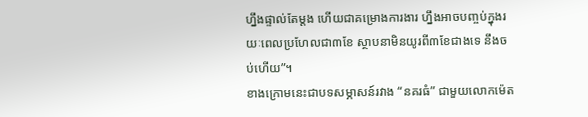ហ្នឹងផ្ទាល់តែម្តង ហើយជាគម្រោងការងារ ហ្នឹងអាចបញ្ចប់ក្នុងរយៈពេលប្រហែលជា៣ខែ ស្ថាបនាមិនយូរពី៣ខែជាងទេ នឹងចប់ហើយ”។
ខាងក្រោមនេះជាបទសម្ភាសន៍រវាង “នគរធំ” ជាមួយលោកម៉េត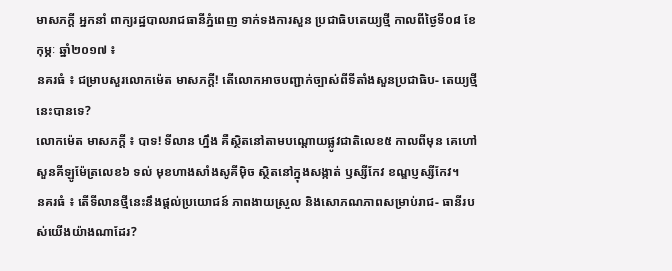មាសភក្តី អ្នកនាំ ពាក្យរដ្ឋបាលរាជធានីភ្នំពេញ ទាក់ទងការសួន ប្រជាធិបតេយ្យថ្មី កាលពីថ្ងៃទី០៨ ខែកុម្ភៈ ឆ្នាំ២០១៧ ៖
នគរធំ ៖ ជម្រាបសួរលោកម៉េត មាសភក្តី! តើលោកអាចបញ្ជាក់ច្បាស់ពីទីតាំងសួនប្រជាធិប- តេយ្យថ្មីនេះបានទេ?
លោកម៉េត មាសភក្តី ៖ បាទ! ទីលាន ហ្នឹង គឺស្ថិតនៅតាមបណ្តោយផ្លូវជាតិលេខ៥ កាលពីមុន គេហៅសួនគីឡូម៉ែត្រលេខ៦ ទល់ មុខហាងសាំងសូគីម៉ិច ស្ថិតនៅក្នុងសង្កាត់ ឫស្សីកែវ ខណ្ឌប្ញស្សីកែវ។
នគរធំ ៖ តើទីលានថ្មីនេះនឹងផ្តល់ប្រយោជន៍ ភាពងាយស្រួល និងសោភណភាពសម្រាប់រាជ- ធានីរបស់យើងយ៉ាងណាដែរ?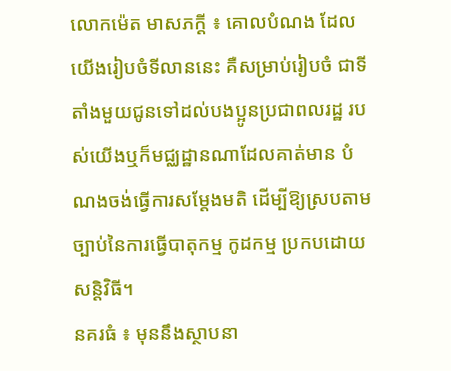លោកម៉េត មាសភក្តី ៖ គោលបំណង ដែលយើងរៀបចំទីលាននេះ គឺសម្រាប់រៀបចំ ជាទីតាំងមួយជូនទៅដល់បងប្អូនប្រជាពលរដ្ឋ របស់យើងឬក៏មជ្ឈដ្ឋានណាដែលគាត់មាន បំណងចង់ធ្វើការសម្តែងមតិ ដើម្បីឱ្យស្របតាម ច្បាប់នៃការធ្វើបាតុកម្ម កូដកម្ម ប្រកបដោយ សន្តិវិធី។
នគរធំ ៖ មុននឹងស្ថាបនា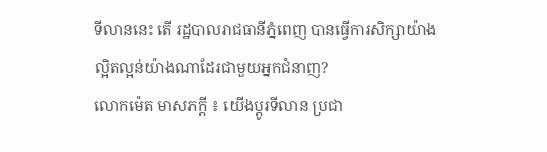ទីលាននេះ តើ រដ្ឋបាលរាជធានីភ្នំពេញ បានធ្វើការសិក្សាយ៉ាង ល្អិតល្អន់យ៉ាងណាដែរជាមួយអ្នកជំនាញ?
លោកម៉េត មាសភក្តី ៖ យើងប្តូរទីលាន ប្រជា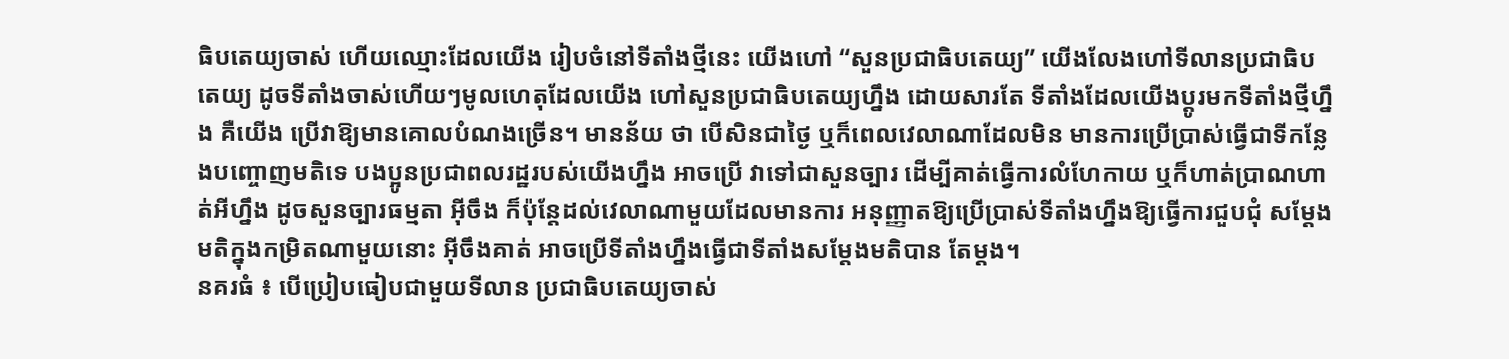ធិបតេយ្យចាស់ ហើយឈ្មោះដែលយើង រៀបចំនៅទីតាំងថ្មីនេះ យើងហៅ “សួនប្រជាធិបតេយ្យ” យើងលែងហៅទីលានប្រជាធិបតេយ្យ ដូចទីតាំងចាស់ហើយៗមូលហេតុដែលយើង ហៅសួនប្រជាធិបតេយ្យហ្នឹង ដោយសារតែ ទីតាំងដែលយើងប្តូរមកទីតាំងថ្មីហ្នឹង គឺយើង ប្រើវាឱ្យមានគោលបំណងច្រើន។ មានន័យ ថា បើសិនជាថ្ងៃ ឬក៏ពេលវេលាណាដែលមិន មានការប្រើប្រាស់ធ្វើជាទីកន្លែងបញ្ចោញមតិទេ បងប្អូនប្រជាពលរដ្ឋរបស់យើងហ្នឹង អាចប្រើ វាទៅជាសួនច្បារ ដើម្បីគាត់ធ្វើការលំហែកាយ ឬក៏ហាត់ប្រាណហាត់អីហ្នឹង ដូចសួនច្បារធម្មតា អ៊ីចឹង ក៏ប៉ុន្តែដល់វេលាណាមួយដែលមានការ អនុញ្ញាតឱ្យប្រើប្រាស់ទីតាំងហ្នឹងឱ្យធ្វើការជួបជុំ សម្តែងមតិក្នុងកម្រិតណាមួយនោះ អ៊ីចឹងគាត់ អាចប្រើទីតាំងហ្នឹងធ្វើជាទីតាំងសម្តែងមតិបាន តែម្តង។
នគរធំ ៖ បើប្រៀបធៀបជាមួយទីលាន ប្រជាធិបតេយ្យចាស់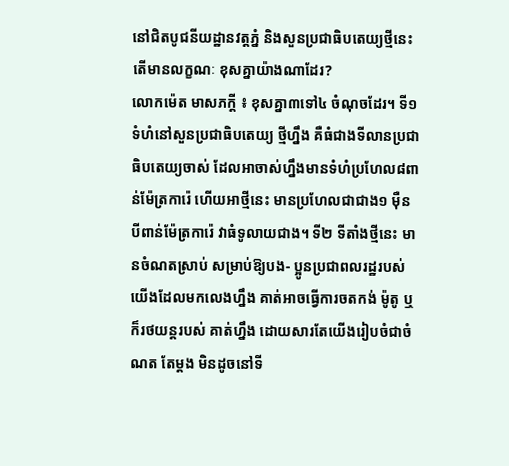នៅជិតបូជនីយដ្ឋានវត្តភ្នំ និងសួនប្រជាធិបតេយ្យថ្មីនេះ តើមានលក្ខណៈ ខុសគ្នាយ៉ាងណាដែរ?
លោកម៉េត មាសភក្តី ៖ ខុសគ្នា៣ទៅ៤ ចំណុចដែរ។ ទី១ ទំហំនៅសួនប្រជាធិបតេយ្យ ថ្មីហ្នឹង គឺធំជាងទីលានប្រជាធិបតេយ្យចាស់ ដែលអាចាស់ហ្នឹងមានទំហំប្រហែល៨ពាន់ម៉ែត្រការ៉េ ហើយអាថ្មីនេះ មានប្រហែលជាជាង១ ម៉ឺនបីពាន់ម៉ែត្រការ៉េ វាធំទូលាយជាង។ ទី២ ទីតាំងថ្មីនេះ មានចំណតស្រាប់ សម្រាប់ឱ្យបង- ប្អូនប្រជាពលរដ្ឋរបស់យើងដែលមកលេងហ្នឹង គាត់អាចធ្វើការចតកង់ ម៉ូតូ ឬក៏រថយន្តរបស់ គាត់ហ្នឹង ដោយសារតែយើងរៀបចំជាចំណត តែម្តង មិនដូចនៅទី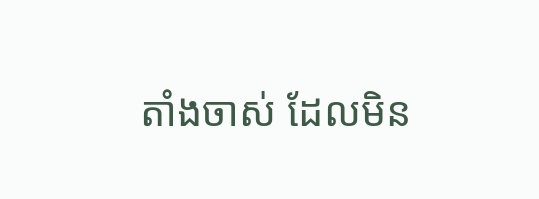តាំងចាស់ ដែលមិន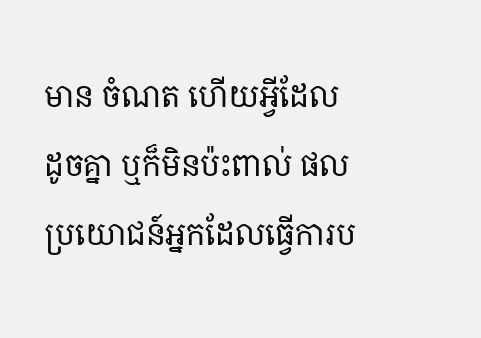មាន ចំណត ហើយអ្វីដែលដូចគ្នា ឬក៏មិនប៉ះពាល់ ផលប្រយោជន៍អ្នកដែលធ្វើការប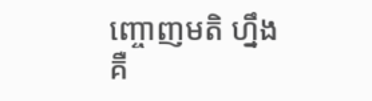ញ្ចោញមតិ ហ្នឹង គឺ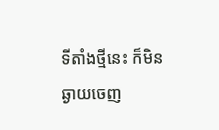ទីតាំងថ្មីនេះ ក៏មិនឆ្ងាយចេញ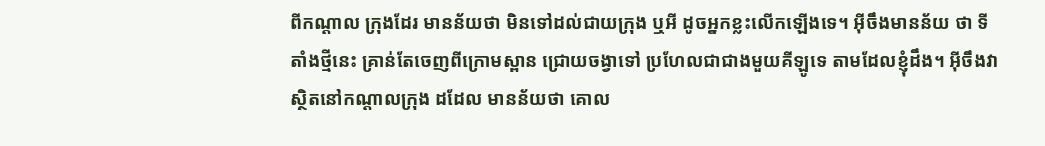ពីកណ្តាល ក្រុងដែរ មានន័យថា មិនទៅដល់ជាយក្រុង ឬអី ដូចអ្នកខ្លះលើកឡើងទេ។ អ៊ីចឹងមានន័យ ថា ទីតាំងថ្មីនេះ គ្រាន់តែចេញពីក្រោមស្ពាន ជ្រោយចង្វាទៅ ប្រហែលជាជាងមួយគីឡូទេ តាមដែលខ្ញុំដឹង។ អ៊ីចឹងវាស្ថិតនៅកណ្តាលក្រុង ដដែល មានន័យថា គោល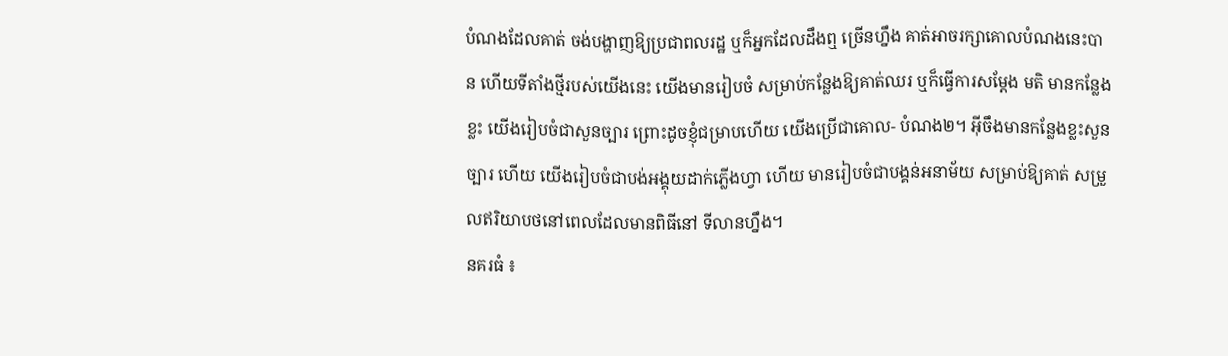បំណងដែលគាត់ ចង់បង្ហាញឱ្យប្រជាពលរដ្ឋ ឬក៏អ្នកដែលដឹងឮ ច្រើនហ្នឹង គាត់អាចរក្សាគោលបំណងនេះបាន ហើយទីតាំងថ្មីរបស់យើងនេះ យើងមានរៀបចំ សម្រាប់កន្លែងឱ្យគាត់ឈរ ឬក៏ធ្វើការសម្តែង មតិ មានកន្លែងខ្លះ យើងរៀបចំជាសួនច្បារ ព្រោះដូចខ្ញុំជម្រាបហើយ យើងប្រើជាគោល- បំណង២។ អ៊ីចឹងមានកន្លែងខ្លះសួនច្បារ ហើយ យើងរៀបចំជាបង់អង្គុយដាក់ភ្លើងហ្វា ហើយ មានរៀបចំជាបង្គន់អនាម័យ សម្រាប់ឱ្យគាត់ សម្រួលឥរិយាបថនៅពេលដែលមានពិធីនៅ ទីលានហ្នឹង។
នគរធំ ៖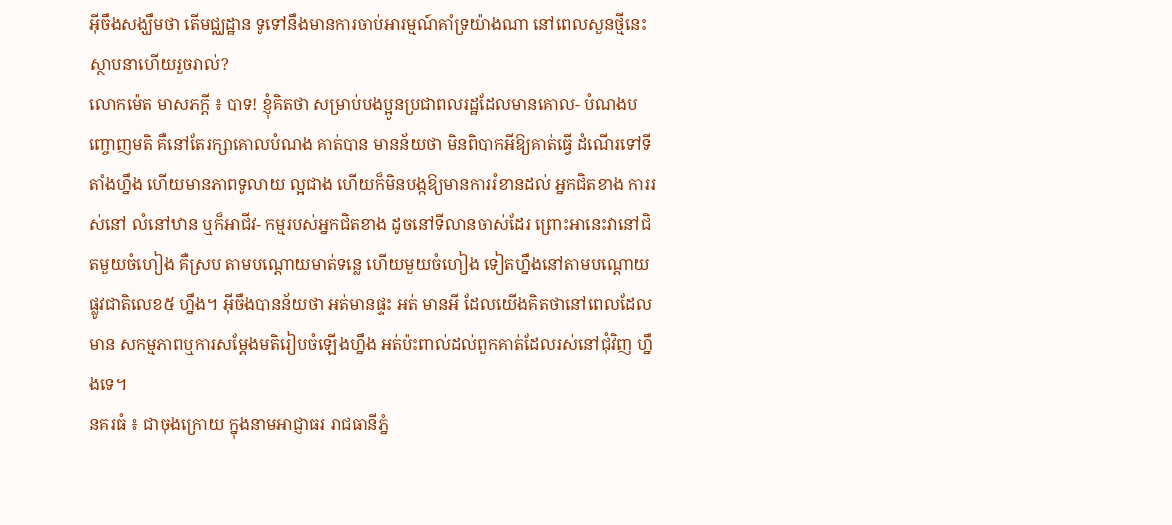អ៊ីចឹងសង្ឃឹមថា តើមជ្ឈដ្ឋាន ទូទៅនឹងមានការចាប់អារម្មណ៍គាំទ្រយ៉ាងណា នៅពេលសួនថ្មីនេះ ស្ថាបនាហើយរួចរាល់?
លោកម៉េត មាសភក្តី ៖ បាទ! ខ្ញុំគិតថា សម្រាប់បងប្អូនប្រជាពលរដ្ឋដែលមានគោល- បំណងបញ្ចោញមតិ គឺនៅតែរក្សាគោលបំណង គាត់បាន មានន័យថា មិនពិបាកអីឱ្យគាត់ធ្វើ ដំណើរទៅទីតាំងហ្នឹង ហើយមានភាពទូលាយ ល្អជាង ហើយក៏មិនបង្កឱ្យមានការរំខានដល់ អ្នកជិតខាង ការរស់នៅ លំនៅឋាន ឬក៏អាជីវ- កម្មរបស់អ្នកជិតខាង ដូចនៅទីលានចាស់ដែរ ព្រោះអានេះវានៅជិតមួយចំហៀង គឺស្រប តាមបណ្តោយមាត់ទន្លេ ហើយមួយចំហៀង ទៀតហ្នឹងនៅតាមបណ្តោយផ្លូវជាតិលេខ៥ ហ្នឹង។ អ៊ីចឹងបានន័យថា អត់មានផ្ទះ អត់ មានអី ដែលយើងគិតថានៅពេលដែលមាន សកម្មភាពឬការសម្តែងមតិរៀបចំឡើងហ្នឹង អត់ប៉ះពាល់ដល់ពួកគាត់ដែលរស់នៅជុំវិញ ហ្នឹងទេ។
នគរធំ ៖ ជាចុងក្រោយ ក្នុងនាមអាជ្ញាធរ រាជធានីភ្នំ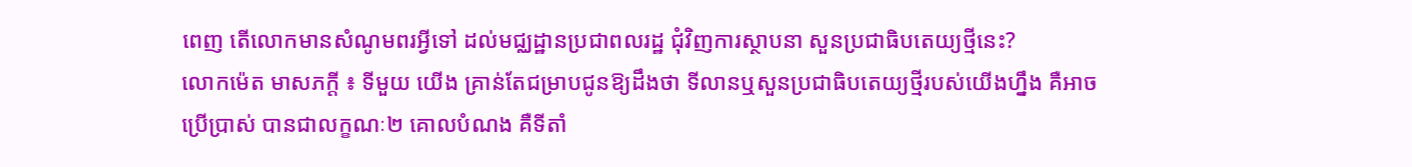ពេញ តើលោកមានសំណូមពរអ្វីទៅ ដល់មជ្ឈដ្ឋានប្រជាពលរដ្ឋ ជុំវិញការស្ថាបនា សួនប្រជាធិបតេយ្យថ្មីនេះ?
លោកម៉េត មាសភក្តី ៖ ទីមួយ យើង គ្រាន់តែជម្រាបជូនឱ្យដឹងថា ទីលានឬសួនប្រជាធិបតេយ្យថ្មីរបស់យើងហ្នឹង គឺអាចប្រើប្រាស់ បានជាលក្ខណៈ២ គោលបំណង គឺទីតាំ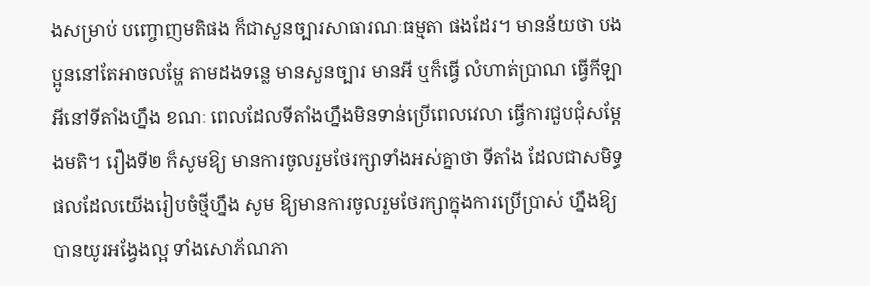ងសម្រាប់ បញ្ចោញមតិផង ក៏ជាសួនច្បារសាធារណៈធម្មតា ផងដែរ។ មានន័យថា បងប្អូននៅតែអាចលម្ហែ តាមដងទន្លេ មានសួនច្បារ មានអី ឬក៏ធ្វើ លំហាត់ប្រាណ ធ្វើកីឡាអីនៅទីតាំងហ្នឹង ខណៈ ពេលដែលទីតាំងហ្នឹងមិនទាន់ប្រើពេលវេលា ធ្វើការជួបជុំសម្តែងមតិ។ រឿងទី២ ក៏សូមឱ្យ មានការចូលរួមថែរក្សាទាំងអស់គ្នាថា ទីតាំង ដែលជាសមិទ្ធផលដែលយើងរៀបចំថ្មីហ្នឹង សូម ឱ្យមានការចូលរួមថែរក្សាក្នុងការប្រើប្រាស់ ហ្នឹងឱ្យបានយូរអង្វែងល្អ ទាំងសោភ័ណភា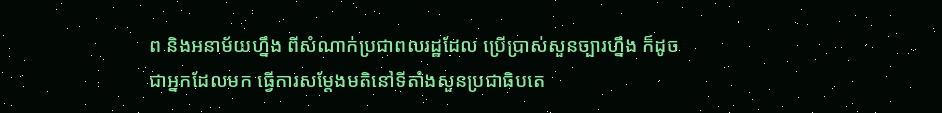ព និងអនាម័យហ្នឹង ពីសំណាក់ប្រជាពលរដ្ឋដែល ប្រើប្រាស់សួនច្បារហ្នឹង ក៏ដូចជាអ្នកដែលមក ធ្វើការសម្តែងមតិនៅទីតាំងសួនប្រជាធិបតេ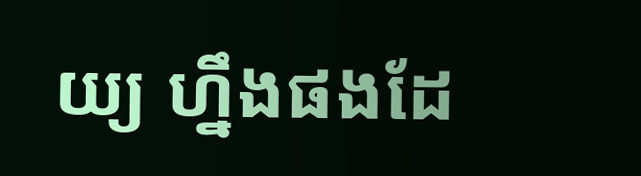យ្យ ហ្នឹងផងដែ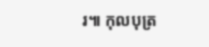រ៕ កុលបុត្រ